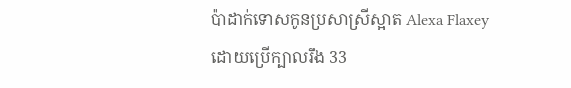ប៉ាដាក់ទោសកូនប្រសាស្រីស្អាត Alexa Flaxey ដោយប្រើក្បាលរឹង 33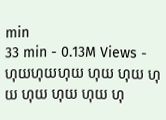min
33 min - 0.13M Views -
ហុយហុយហុយ ហុយ ហុយ ហុយ ហុយ ហុយ ហុយ ហុ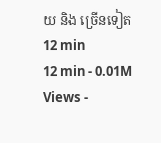យ និង ច្រើនទៀត 12 min
12 min - 0.01M Views -